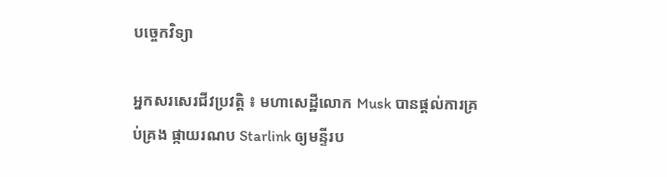បច្ចេកវិទ្យា

អ្នកសរសេរជីវប្រវត្តិ ៖ មហាសេដ្ឋីលោក Musk បានផ្តល់ការគ្រប់គ្រង ផ្កាយរណប Starlink ឲ្យមន្ទីរប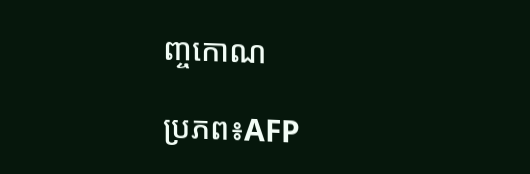ញ្ចកោណ

ប្រភព៖AFP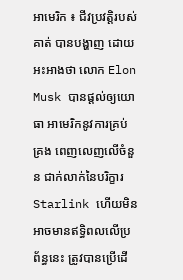អាមេរិក ៖ ជីវប្រវត្តិរបស់គាត់ បានបង្ហាញ ដោយអះអាងថា លោក Elon Musk បានផ្តល់ឲ្យយោធា អាមេរិកនូវការគ្រប់គ្រង ពេញលេញលើចំនួន ជាក់លាក់នៃបរិក្ខារ Starlink ហើយមិនអាចមានឥទ្ធិពលលើប្រព័ន្ធនេះ ត្រូវបានប្រើដើ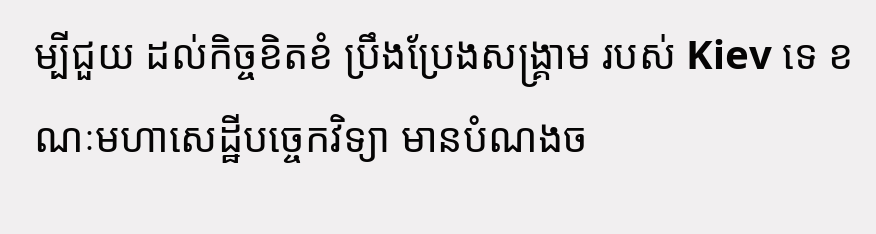ម្បីជួយ ដល់កិច្ចខិតខំ ប្រឹងប្រែងសង្រ្គាម របស់ Kiev ទេ ខណៈមហាសេដ្ឋីបច្ចេកវិទ្យា មានបំណងច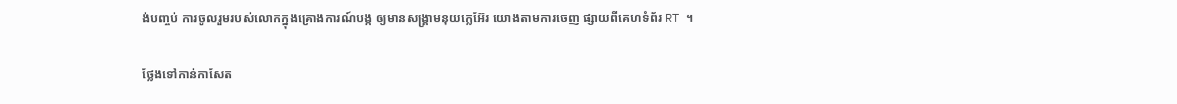ង់បញ្ចប់ ការចូលរួមរបស់លោកក្នុងគ្រោងការណ៍បង្ក ឲ្យមានសង្គ្រាមនុយក្លេអ៊ែរ យោងតាមការចេញ ផ្សាយពីគេហទំព័រ RT ។

ថ្លែងទៅកាន់កាសែត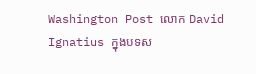Washington Post លោក David Ignatius ក្នុងបទស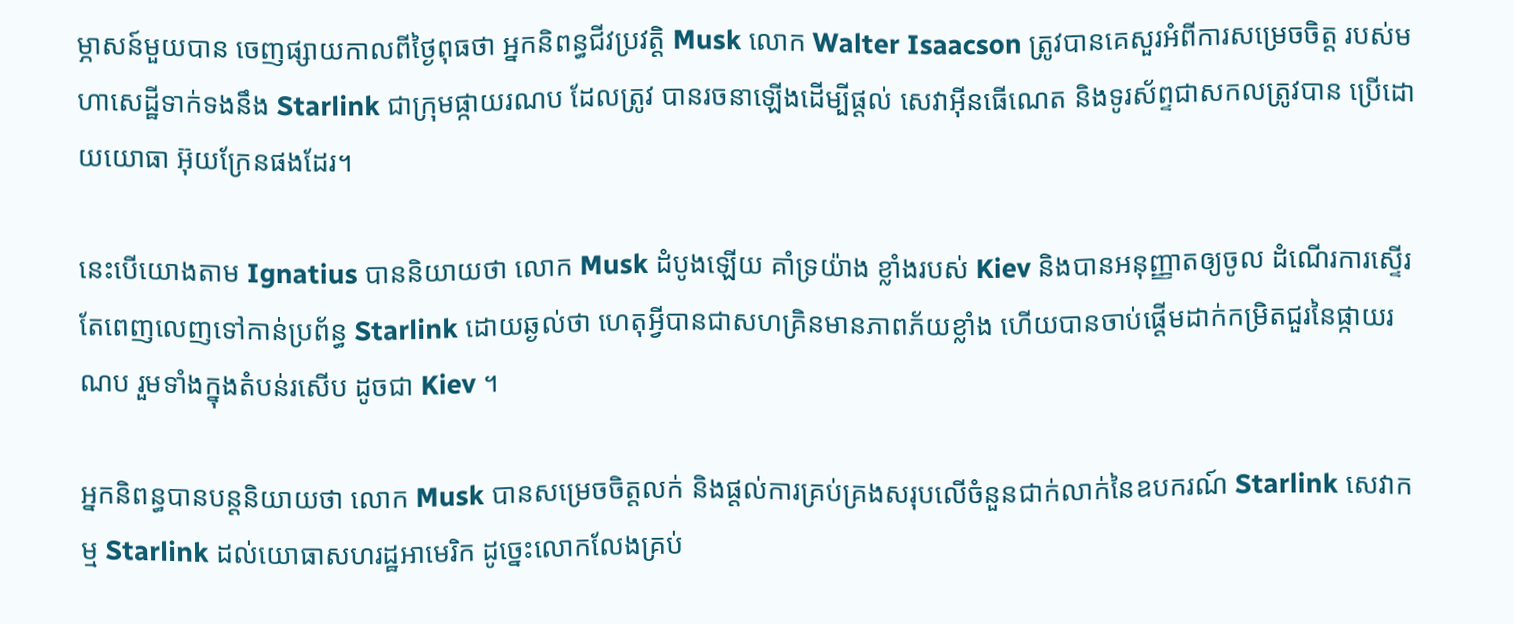ម្ភាសន៍មួយបាន ចេញផ្សាយកាលពីថ្ងៃពុធថា អ្នកនិពន្ធជីវប្រវត្តិ Musk លោក Walter Isaacson ត្រូវបានគេសួរអំពីការសម្រេចចិត្ត របស់មហាសេដ្ឋីទាក់ទងនឹង Starlink ជាក្រុមផ្កាយរណប ដែលត្រូវ បានរចនាឡើងដើម្បីផ្តល់ សេវាអ៊ីនធើណេត និងទូរស័ព្ទជាសកលត្រូវបាន ប្រើដោយយោធា អ៊ុយក្រែនផងដែរ។

នេះបើយោងតាម Ignatius បាននិយាយថា លោក Musk ដំបូងឡើយ គាំទ្រយ៉ាង ខ្លាំងរបស់ Kiev និងបានអនុញ្ញាតឲ្យចូល ដំណើរការស្ទើរតែពេញលេញទៅកាន់ប្រព័ន្ធ Starlink ដោយឆ្ងល់ថា ហេតុអ្វីបានជាសហគ្រិនមានភាពភ័យខ្លាំង ហើយបានចាប់ផ្តើមដាក់កម្រិតជួរនៃផ្កាយរណប រួមទាំងក្នុងតំបន់រសើប ដូចជា Kiev ។

អ្នកនិពន្ធបានបន្តនិយាយថា លោក Musk បានសម្រេចចិត្តលក់ និងផ្តល់ការគ្រប់គ្រងសរុបលើចំនួនជាក់លាក់នៃឧបករណ៍ Starlink សេវាកម្ម Starlink ដល់យោធាសហរដ្ឋអាមេរិក ដូច្នេះលោកលែងគ្រប់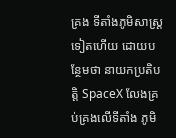គ្រង ទីតាំងភូមិសាស្ត្រទៀតហើយ ដោយបន្ថែមថា នាយកប្រតិបត្តិ SpaceX លែងគ្រប់គ្រងលើទីតាំង ភូមិ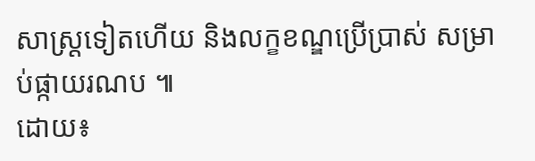សាស្ត្រទៀតហើយ និងលក្ខខណ្ឌប្រើប្រាស់ សម្រាប់ផ្កាយរណប ៕
ដោយ៖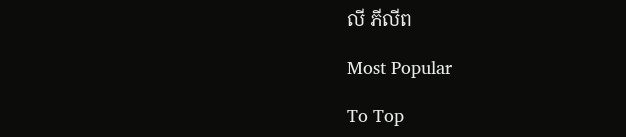លី ភីលីព

Most Popular

To Top